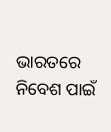ଭାରତରେ ନିବେଶ ପାଇଁ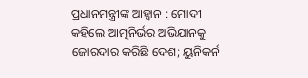ପ୍ରଧାନମନ୍ତ୍ରୀଙ୍କ ଆହ୍ୱାନ : ମୋଦୀ କହିଲେ ଆତ୍ମନିର୍ଭର ଅଭିଯାନକୁ ଜୋରଦାର କରିଛି ଦେଶ; ୟୁନିକର୍ନ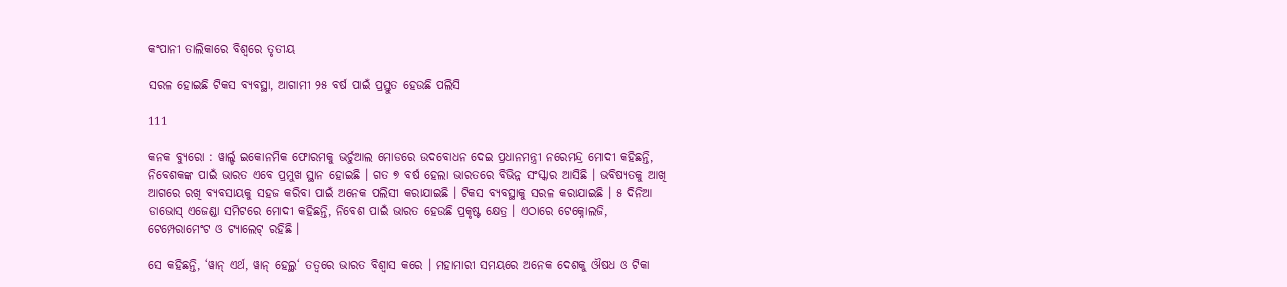କଂପାନୀ ତାଲିକାରେ ବିଶ୍ୱରେ ତୃତୀୟ

ସରଳ ହୋଇଛି ଟିକସ ବ୍ୟବସ୍ଥା, ଆଗାମୀ ୨୫ ବର୍ଷ ପାଇଁ ପ୍ରସ୍ତୁତ ହେଉଛି ପଲିସି

111

କନକ ବ୍ୟୁରୋ : ୱାର୍ଲ୍ଡ ଇକୋନମିକ ଫୋରମକୁ ଭର୍ଚୁଆଲ ମୋଡରେ ଉଦବୋଧନ ଦେଇ ପ୍ରଧାନମନ୍ତ୍ରୀ ନରେମନ୍ଦ୍ର ମୋଦୀ କହିଛନ୍ତି, ନିବେଶକଙ୍କ ପାଇଁ ଭାରତ ଏବେ ପ୍ରମୁଖ ସ୍ଥାନ ହୋଇଛି । ଗତ ୭ ବର୍ଷ ହେଲା ଭାରତରେ ବିଭିନ୍ନ ସଂସ୍କାର ଆସିଛି । ଭବିଷ୍ୟତକୁ ଆଖି ଆଗରେ ରଖି ବ୍ୟବସାୟକୁ ସହଜ କରିବା ପାଇଁ ଅନେକ ପଲିସୀ କରାଯାଇଛି । ଟିକସ ବ୍ୟବସ୍ଥାକୁ ସରଳ କରାଯାଇଛି । ୫ ଦିନିଆ ଡାଭୋସ୍ ଏଜେଣ୍ଡା ସମିଟରେ ମୋଦୀ କହିଛନ୍ତି, ନିବେଶ ପାଇଁ ଭାରତ ହେଉଛି ପ୍ରକୃଷ୍ଟ କ୍ଷେତ୍ର । ଏଠାରେ ଟେକ୍ନୋଲଜି, ଟେମ୍ପେରାମେଂଟ ଓ ଟ୍ୟାଲେଟ୍ ରହିଛି ।

ସେ କହିଛନ୍ତି, ‘ୱାନ୍ ଏର୍ଥ, ୱାନ୍ ହେଲ୍ଥ‘ ତତ୍ୱରେ ଭାରତ ବିଶ୍ୱାସ କରେ । ମହାମାରୀ ସମୟରେ ଅନେକ ଦେଶକୁ ଔଷଧ ଓ ଟିକା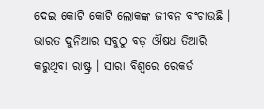ଦେଇ କୋଟି କୋଟି ଲୋକଙ୍କ ଜୀବନ ବଂଚାଉଛି । ଭାରତ ଦୁନିଆର ସବୁଠୁ ବଡ଼ ଔଷଧ ତିଆରି କରୁଥିବା ରାଷ୍ଟ୍ର । ସାରା ବିଶ୍ୱରେ ରେକର୍ଡ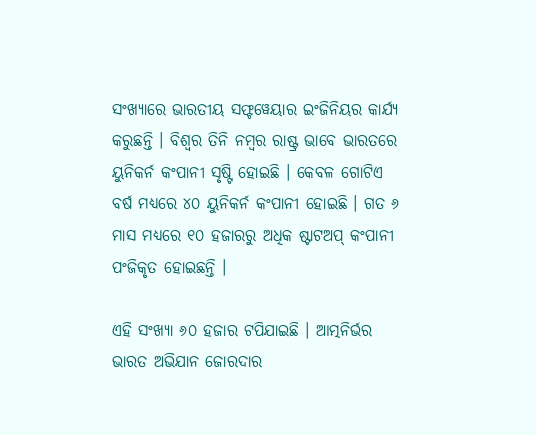ସଂଖ୍ୟାରେ ଭାରତୀୟ ସଫ୍ଟୱେୟାର ଇଂଜିନିୟର କାର୍ଯ୍ୟ କରୁଛନ୍ତି । ବିଶ୍ୱର ତିନି ନମ୍ବର ରାଷ୍ଟ୍ର ଭାବେ ଭାରତରେ ୟୁନିକର୍ନ କଂପାନୀ ସୃଷ୍ଟି ହୋଇଛି । କେବଳ ଗୋଟିଏ ବର୍ଷ ମଧ୍ୟରେ ୪୦ ୟୁନିକର୍ନ କଂପାନୀ ହୋଇଛି । ଗତ ୬ ମାସ ମଧ୍ୟରେ ୧୦ ହଜାରରୁ ଅଧିକ ଷ୍ଟାଟଅପ୍ କଂପାନୀ ପଂଜିକୃତ ହୋଇଛନ୍ତି ।

ଏହି ସଂଖ୍ୟା ୬୦ ହଜାର ଟପିଯାଇଛି । ଆତ୍ମନିର୍ଭର ଭାରତ ଅଭିଯାନ ଜୋରଦାର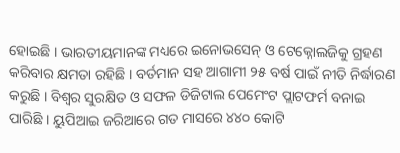ହୋଇଛି । ଭାରତୀୟମାନଙ୍କ ମଧ୍ୟରେ ଇନୋଭସେନ୍ ଓ ଟେକ୍ନୋଲଜିକୁ ଗ୍ରହଣ କରିବାର କ୍ଷମତା ରହିଛି । ବର୍ତମାନ ସହ ଆଗାମୀ ୨୫ ବର୍ଷ ପାଇଁ ନୀତି ନିର୍ଦ୍ଧାରଣ କରୁଛି । ବିଶ୍ୱର ସୁରକ୍ଷିତ ଓ ସଫଳ ଡିଜିଟାଲ ପେମେଂଟ ପ୍ଲାଟଫର୍ମ ବନାଇ ପାରିଛି । ୟୁପିଆଇ ଜରିଆରେ ଗତ ମାସରେ ୪୪୦ କୋଟି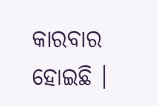କାରବାର ହୋଇଛି ।